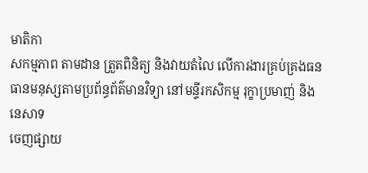មាតិកា
សកម្មភាព តាមដាន ត្រួតពិនិត្យ និងវាយតំលៃ លើការងារគ្រប់គ្រងធនធានមនុស្សតាមប្រព័ន្ធព័ត៌មានវិទ្យា នៅមន្ទីរកសិកម្ម រុក្ខាប្រមាញ់ និងនេសាទ
ចេញផ្សាយ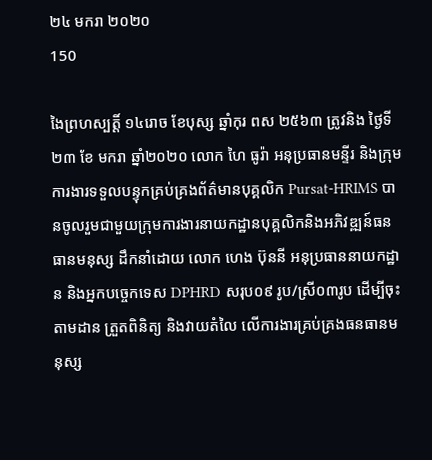២៤ មករា ២០២០
150

ងៃព្រហស្បត្តិ៍ ១៤រោច ខែបុស្ស ឆ្នាំកុរ ពស ២៥៦៣ ត្រូវនិង ថ្ងៃទី ២៣ ខែ មករា ឆ្នាំ២០២០ លោក ហៃ ធូរ៉ា អនុប្រធានមន្ទីរ និងក្រុមការងារទទួលបន្ទុកគ្រប់គ្រងព័ត៌មានបុគ្គលិក Pursat-HRIMS បានចូលរួមជាមួយក្រុមការងារនាយកដ្ឋានបុគ្គលិកនិងអភិវឌ្ឍន៍ធនធានមនុស្ស ដឹកនាំដោយ លោក ហេង ប៊ុននី អនុប្រធាននាយកដ្ឋាន និងអ្នកបច្ចេកទេស DPHRD សរុប០៩ រូប/ស្រី០៣រូប ដើម្បីចុះតាមដាន ត្រួតពិនិត្យ និងវាយតំលៃ លើការងារគ្រប់គ្រងធនធានមនុស្ស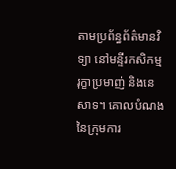តាមប្រព័ន្ធព័ត៌មានវិទ្យា នៅមន្ទីរកសិកម្ម រុក្ខាប្រមាញ់ និងនេសាទ។ គោលបំណងនៃក្រុមការ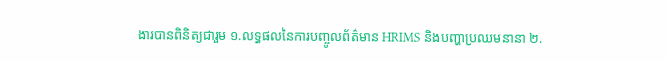ងារបានពិនិត្យជារួម ១.លទ្ធផលនៃការបញ្ចូលព័ត៌មាន HRIMS និងបញ្ហាប្រឈមនានា ២.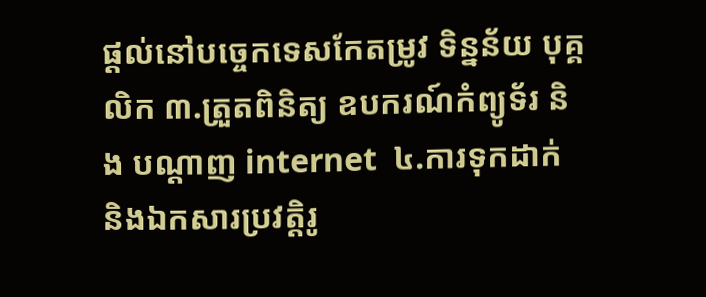ផ្តល់នៅបច្ចេកទេសកែតម្រូវ ទិន្នន័យ បុគ្គលិក ៣.ត្រួតពិនិត្យ ឧបករណ៍កំព្យូទ័រ និង បណ្តាញ internet  ៤.ការទុកដាក់ និងឯកសារប្រវត្តិរូ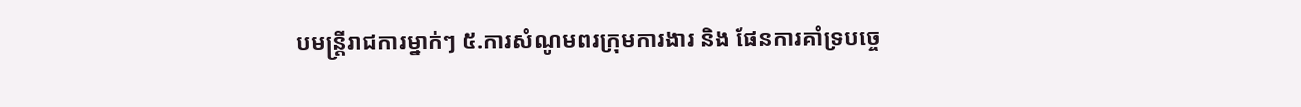បមន្រ្តីរាជការម្នាក់ៗ ៥.ការសំណូមពរក្រុមការងារ និង ផែនការគាំទ្របច្ចេ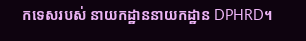កទេសរបស់ នាយកដ្ឋាននាយកដ្ឋាន DPHRD។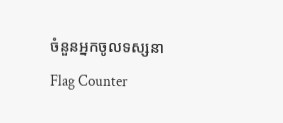ចំនួនអ្នកចូលទស្សនា
Flag Counter